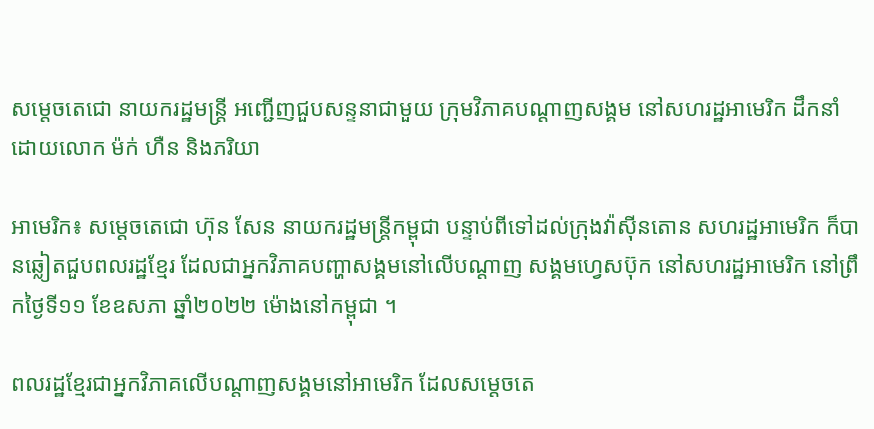សម្តេចតេជោ នាយករដ្ឋមន្រ្តី អញ្ជើញជួបសន្ទនាជាមួយ ក្រុមវិភាគបណ្តាញសង្គម នៅសហរដ្ឋអាមេរិក ដឹកនាំដោយលោក ម៉ក់ ហឺន និងភរិយា

អាមេរិក៖ សម្តេចតេជោ ហ៊ុន សែន នាយករដ្ឋមន្ត្រីកម្ពុជា បន្ទាប់ពីទៅដល់ក្រុងវ៉ាស៊ីនតោន សហរដ្ឋអាមេរិក ក៏បានឆ្លៀតជួបពលរដ្ឋខ្មែរ ដែលជាអ្នកវិភាគបញ្ហាសង្គមនៅលើបណ្តាញ សង្គមហ្វេសប៊ុក នៅសហរដ្ឋអាមេរិក នៅព្រឹកថ្ងៃទី១១ ខែឧសភា ឆ្នាំ២០២២ ម៉ោងនៅកម្ពុជា ។

ពលរដ្ឋខ្មែរជាអ្នកវិភាគលើបណ្តាញសង្គមនៅអាមេរិក ដែលសម្តេចតេ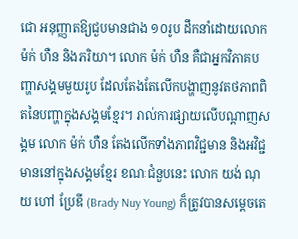ជោ អនុញ្ញាតឱ្យជួបមានជាង ១០រូប ដឹកនាំដោយលោក ម៉ក់ ហឺន និងភរិយា។ លោក ម៉ក់ ហឺន គឺជាអ្នកវិភាគបញ្ហាសង្គមមួយរូប ដែលតែងតែលើកបង្ហាញនូវតថភាពពិតនៃបញ្ហាក្នុងសង្គមខ្មែរ។ រាល់ការផ្សាយលើបណ្តាញសង្គម លោក ម៉ក់ ហឺន តែងលើកទាំងភាពវិជ្ជមាន និងអវិជ្ជមាននៅក្នុងសង្គមខ្មែរ ខណៈជំនួបនេះ លោក យង់ ណុយ ហៅ ប្រែឌី (Brady Nuy Young) ក៏ត្រូវបានសម្តេចតេ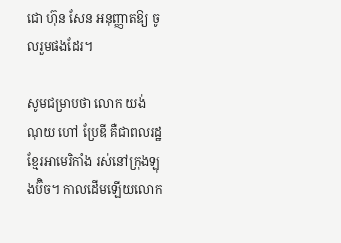ជោ ហ៊ុន សែន អនុញ្ញាតឱ្យ ចូលរួមផងដែរ។

សូមជម្រាបថា លោក យង់ ណុយ ហៅ ប្រែឌី គឺជាពលរដ្ឋខ្មែរអាមេរិកាំង រស់នៅក្រុងឡុងប៊ិច។ កាលដើមឡើយលោក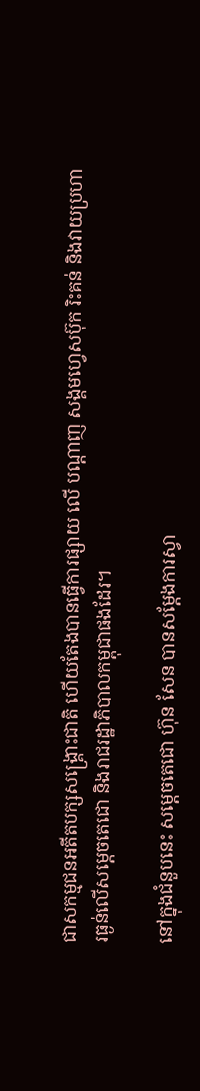ជាសកម្មជនអតីតបក្សសង្គ្រោះជាតិ ហើយតែងបានធ្វើការផ្សាយ លើ បណ្តាញ សង្គមហ្វេសប៊ុក រិះគន់ និងវាយប្រហារធ្ងន់លើសម្តេចតេជោ និងរាជរដ្ឋាភិបាលកម្ពុជាផងដែរ។

នៅក្នុងជំនួបនេះ សម្តេចតេជោ ហ៊ុន សែន បានសម្តែងការស្វា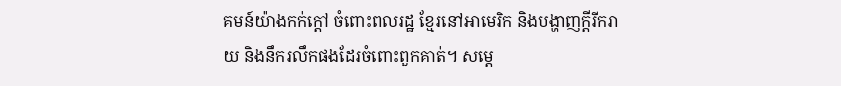គមន៍យ៉ាងកក់ក្តៅ ចំពោះពលរដ្ឋ ខ្មែរនៅអាមេរិក និងបង្ហាញក្តីរីករាយ និងនឹករលឹកផងដែរចំពោះពួកគាត់។ សម្តេ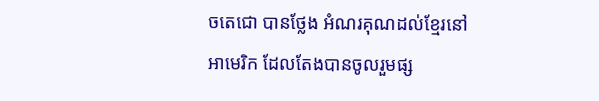ចតេជោ បានថ្លែង អំណរគុណដល់ខ្មែរនៅអាមេរិក ដែលតែងបានចូលរួមផ្ស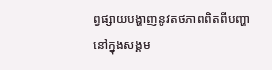ព្វផ្សាយបង្ហាញនូវតថភាពពិតពីបញ្ហា នៅក្នុងសង្គម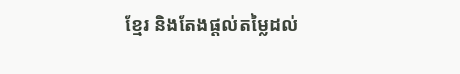ខ្មែរ និងតែងផ្តល់តម្លៃដល់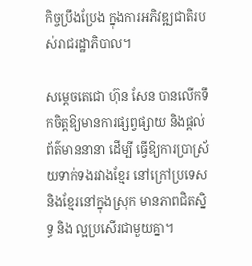កិច្ចប្រឹងប្រែង ក្នុងការអភិវឌ្ឍជាតិរបស់រាជរដ្ឋាភិបាល។

សម្តេចតេជោ ហ៊ុន សែន បានលើកទឹកចិត្តឱ្យមានការផ្សព្វផ្សាយ និងផ្តល់ព័ត៌មាននានា ដើម្បី ធ្វើឱ្យការប្រាស្រ័យទាក់ទងរវាងខ្មែរ នៅក្រៅប្រទេស និងខ្មែរនៅក្នុងស្រុក មានភាពជិតស្និទ្ធ និង ល្អប្រសើរជាមួយគ្នា។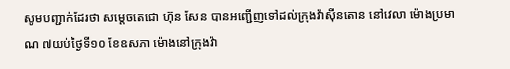សូមបញ្ជាក់ដែរថា សម្តេចតេជោ ហ៊ុន សែន បានអញ្ជើញទៅដល់ក្រុងវ៉ាស៊ីនតោន នៅវេលា ម៉ោងប្រមាណ ៧យប់ថ្ងៃទី១០ ខែឧសភា ម៉ោងនៅក្រុងវ៉ា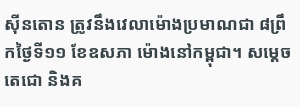ស៊ីនតោន ត្រូវនឹងវេលាម៉ោងប្រមាណជា ៨ព្រឹកថ្ងៃទី១១ ខែឧសភា ម៉ោងនៅកម្ពុជា។ សម្តេចតេជោ និងគ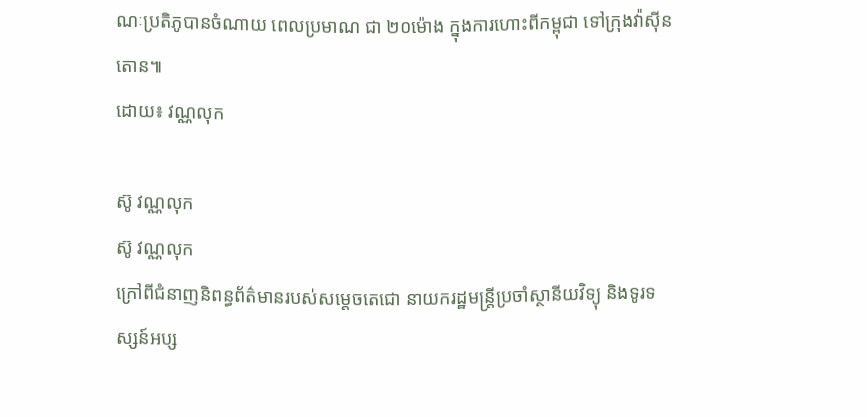ណៈប្រតិភូបានចំណាយ ពេលប្រមាណ ជា ២០ម៉ោង ក្នុងការហោះពីកម្ពុជា ទៅក្រុងវ៉ាស៊ីនតោន៕
ដោយ៖ វណ្ណលុក

ស៊ូ វណ្ណលុក
ស៊ូ វណ្ណលុក
ក្រៅពីជំនាញនិពន្ធព័ត៌មានរបស់សម្ដេចតេជោ នាយករដ្ឋមន្ត្រីប្រចាំស្ថានីយវិទ្យុ និងទូរទស្សន៍អប្ស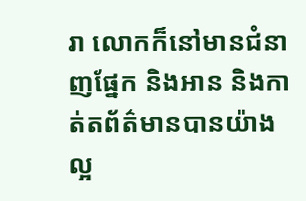រា លោកក៏នៅមានជំនាញផ្នែក និងអាន និងកាត់តព័ត៌មានបានយ៉ាងល្អ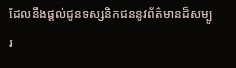ដែលនឹងផ្ដល់ជូនទស្សនិកជននូវព័ត៌មានដ៏សម្បូរ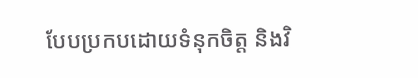បែបប្រកបដោយទំនុកចិត្ត និងវិ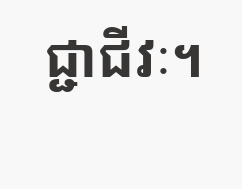ជ្ជាជីវៈ។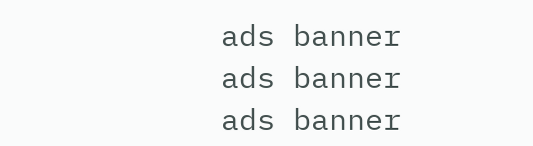ads banner
ads banner
ads banner